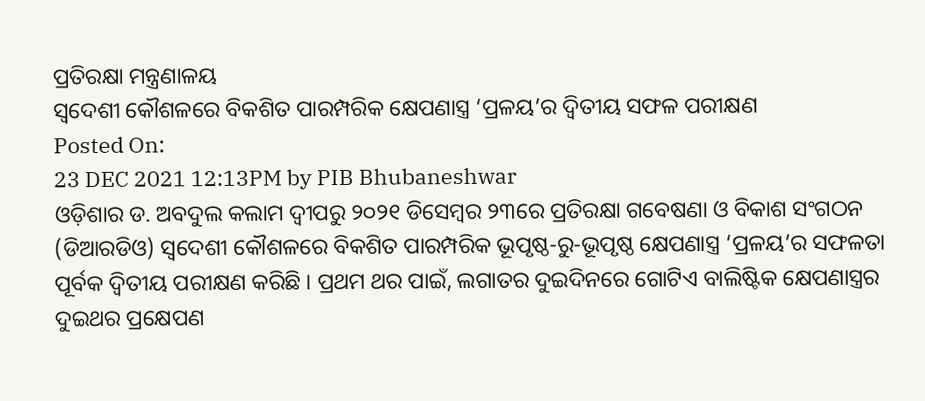ପ୍ରତିରକ୍ଷା ମନ୍ତ୍ରଣାଳୟ
ସ୍ୱଦେଶୀ କୌଶଳରେ ବିକଶିତ ପାରମ୍ପରିକ କ୍ଷେପଣାସ୍ତ୍ର ‘ପ୍ରଳୟ’ର ଦ୍ୱିତୀୟ ସଫଳ ପରୀକ୍ଷଣ
Posted On:
23 DEC 2021 12:13PM by PIB Bhubaneshwar
ଓଡ଼ିଶାର ଡ. ଅବଦୁଲ କଲାମ ଦ୍ୱୀପରୁ ୨୦୨୧ ଡିସେମ୍ବର ୨୩ରେ ପ୍ରତିରକ୍ଷା ଗବେଷଣା ଓ ବିକାଶ ସଂଗଠନ (ଡିଆରଡିଓ) ସ୍ୱଦେଶୀ କୌଶଳରେ ବିକଶିତ ପାରମ୍ପରିକ ଭୂପୃଷ୍ଠ-ରୁ-ଭୂପୃଷ୍ଠ କ୍ଷେପଣାସ୍ତ୍ର ‘ପ୍ରଳୟ’ର ସଫଳତା ପୂର୍ବକ ଦ୍ୱିତୀୟ ପରୀକ୍ଷଣ କରିଛି । ପ୍ରଥମ ଥର ପାଇଁ, ଲଗାତର ଦୁଇଦିନରେ ଗୋଟିଏ ବାଲିଷ୍ଟିକ କ୍ଷେପଣାସ୍ତ୍ରର ଦୁଇଥର ପ୍ରକ୍ଷେପଣ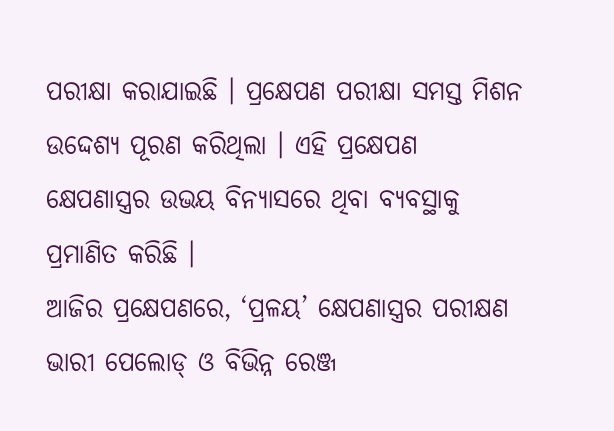ପରୀକ୍ଷା କରାଯାଇଛି । ପ୍ରକ୍ଷେପଣ ପରୀକ୍ଷା ସମସ୍ତ ମିଶନ ଉଦ୍ଦେଶ୍ୟ ପୂରଣ କରିଥିଲା । ଏହି ପ୍ରକ୍ଷେପଣ କ୍ଷେପଣାସ୍ତ୍ରର ଉଭୟ ବିନ୍ୟାସରେ ଥିବା ବ୍ୟବସ୍ଥାକୁ ପ୍ରମାଣିତ କରିଛି ।
ଆଜିର ପ୍ରକ୍ଷେପଣରେ, ‘ପ୍ରଳୟ’ କ୍ଷେପଣାସ୍ତ୍ରର ପରୀକ୍ଷଣ ଭାରୀ ପେଲୋଡ୍ ଓ ବିଭିନ୍ନ ରେଞ୍ଜ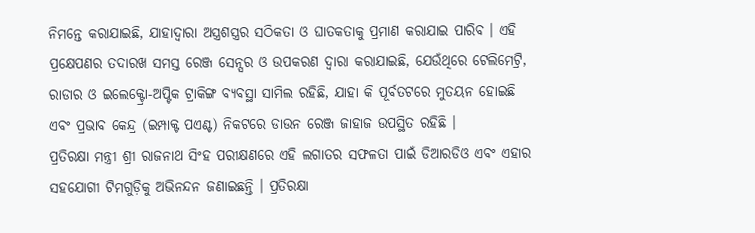ନିମନ୍ତେ କରାଯାଇଛି, ଯାହାଦ୍ୱାରା ଅସ୍ତ୍ରଶସ୍ତ୍ରର ସଠିକତା ଓ ଘାତକତାକୁ ପ୍ରମାଣ କରାଯାଇ ପାରିବ । ଏହି ପ୍ରକ୍ଷେପଣର ତଦାରଖ ସମସ୍ତ ରେଞ୍ଜ ସେନ୍ସର ଓ ଉପକରଣ ଦ୍ୱାରା କରାଯାଇଛି, ଯେଉଁଥିରେ ଟେଲିମେଟ୍ରି, ରାଡାର ଓ ଇଲେକ୍ଟ୍ରୋ-ଅପ୍ଟିକ ଟ୍ରାକିଙ୍ଗ ବ୍ୟବସ୍ଥା ସାମିଲ ରହିଛି, ଯାହା କି ପୂର୍ବତଟରେ ମୁତୟନ ହୋଇଛି ଏବଂ ପ୍ରଭାବ କେନ୍ଦ୍ର (ଇମ୍ପାକ୍ଟ ପଏଣ୍ଟ) ନିକଟରେ ଡାଉନ ରେଞ୍ଜ ଜାହାଜ ଉପସ୍ଥିତ ରହିଛି ।
ପ୍ରତିରକ୍ଷା ମନ୍ତ୍ରୀ ଶ୍ରୀ ରାଜନାଥ ସିଂହ ପରୀକ୍ଷଣରେ ଏହି ଲଗାତର ସଫଳତା ପାଇଁ ଡିଆରଡିଓ ଏବଂ ଏହାର ସହଯୋଗୀ ଟିମଗୁଡ଼ିକୁ ଅଭିନନ୍ଦନ ଜଣାଇଛନ୍ତି । ପ୍ରତିରକ୍ଷା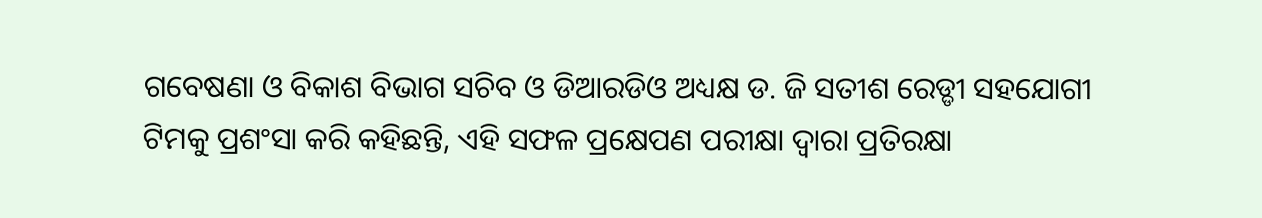ଗବେଷଣା ଓ ବିକାଶ ବିଭାଗ ସଚିବ ଓ ଡିଆରଡିଓ ଅଧ୍ୟକ୍ଷ ଡ. ଜି ସତୀଶ ରେଡ୍ଡୀ ସହଯୋଗୀ ଟିମକୁ ପ୍ରଶଂସା କରି କହିଛନ୍ତି, ଏହି ସଫଳ ପ୍ରକ୍ଷେପଣ ପରୀକ୍ଷା ଦ୍ୱାରା ପ୍ରତିରକ୍ଷା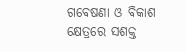ଗବେଷଣା ଓ ବିକାଶ କ୍ଷେତ୍ରରେ ସଶକ୍ତ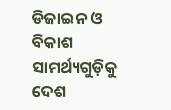ଡିଜାଇନ ଓ ବିକାଶ ସାମର୍ଥ୍ୟଗୁଡ଼ିକୁ ଦେଶ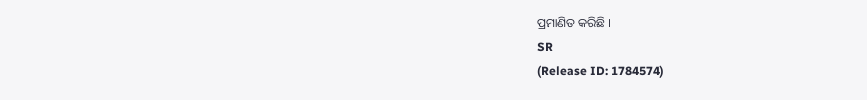ପ୍ରମାଣିତ କରିଛି ।
SR
(Release ID: 1784574)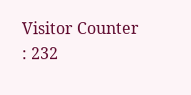Visitor Counter : 232